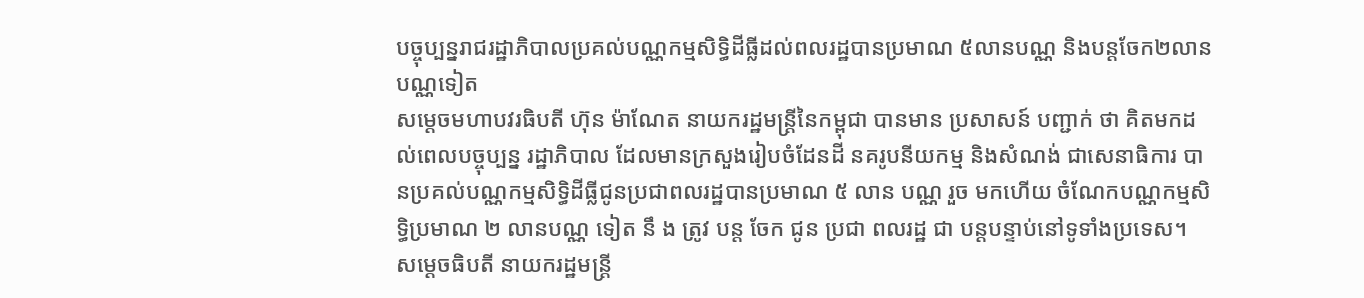បច្ចុប្បន្នរាជរដ្ឋាភិបាលប្រគល់បណ្ណកម្មសិទ្ធិដីធ្លីដល់ពលរដ្ឋបានប្រមាណ ៥លានបណ្ណ និងបន្តចែក២លានបណ្ណទៀត
សម្ដេចមហាបវរធិបតី ហ៊ុន ម៉ាណែត នាយករដ្ឋមន្រ្ដីនៃកម្ពុជា បានមាន ប្រសាសន៍ បញ្ជាក់ ថា គិតមកដល់ពេលបច្ចុប្បន្ន រដ្ឋាភិបាល ដែលមានក្រសួងរៀបចំដែនដី នគរូបនីយកម្ម និងសំណង់ ជាសេនាធិការ បានប្រគល់បណ្ណកម្មសិទ្ធិដីធ្លីជូនប្រជាពលរដ្ឋបានប្រមាណ ៥ លាន បណ្ណ រួច មកហើយ ចំណែកបណ្ណកម្មសិទ្ធិប្រមាណ ២ លានបណ្ណ ទៀត នឹ ង ត្រូវ បន្ត ចែក ជូន ប្រជា ពលរដ្ឋ ជា បន្តបន្ទាប់នៅទូទាំងប្រទេស។
សម្ដេចធិបតី នាយករដ្ឋមន្រ្ដី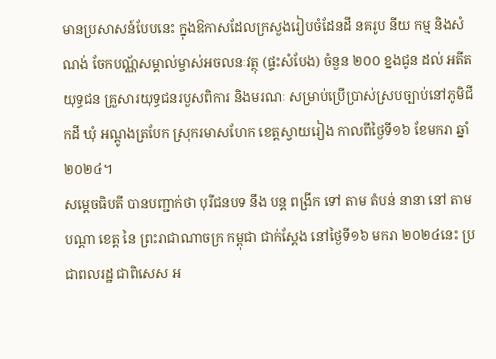មានប្រសាសន៍បែបនេះ ក្នុងឱកាសដែលក្រសួងរៀបចំដែនដី នគរូប នីយ កម្ម និងសំណង់ ចែកបណ្ណ័សម្គាល់ម្ចាស់អចលនៈវត្ថុ (ផ្ទះសំបែង) ចំនួន ២០០ ខ្នងជូន ដល់ អតីត យុទ្ធជន គ្រួសារយុទ្ធជនរបួសពិការ និងមរណៈ សម្រាប់ប្រើប្រាស់ស្របច្បាប់នៅភូមិជីកដី ឃុំ អណ្តូងត្របែក ស្រុករមាសហែក ខេត្តស្វាយរៀង កាលពីថ្ងៃទី១៦ ខែមករា ឆ្នាំ២០២៤។
សម្ដេចធិបតី បានបញ្ជាក់ថា បុរីជនបទ នឹង បន្ត ពង្រីក ទៅ តាម តំបន់ នានា នៅ តាម បណ្តា ខេត្ត នៃ ព្រះរាជាណាចក្រ កម្ពុជា ជាក់ស្តែង នៅថ្ងៃទី១៦ មករា ២០២៤នេះ ប្រជាពលរដ្ឋ ជាពិសេស អ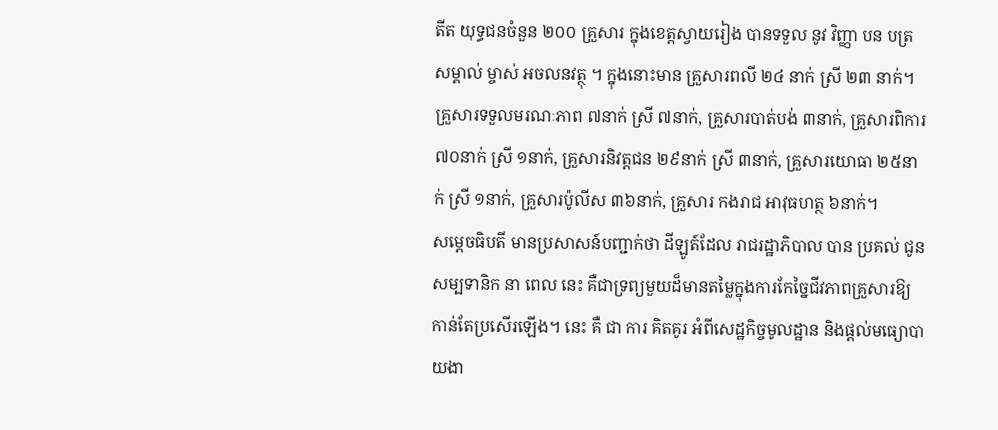តីត យុទ្ធជនចំនួន ២០០ គ្រួសារ ក្នុងខេត្តស្វាយរៀង បានទទួល នូវ វិញ្ញា បន បត្រ សម្គាល់ ម្ចាស់ អចលនវត្ថុ ។ ក្នុងនោះមាន គ្រួសារពលី ២៤ នាក់ ស្រី ២៣ នាក់។ គ្រួសារទទួលមរណៈភាព ៧នាក់ ស្រី ៧នាក់, គ្រួសារបាត់បង់ ៣នាក់, គ្រួសារពិការ ៧០នាក់ ស្រី ១នាក់, គ្រួសារនិវត្តជន ២៩នាក់ ស្រី ៣នាក់, គ្រួសារយោធា ២៥នាក់ ស្រី ១នាក់, គ្រួសារប៉ូលីស ៣៦នាក់, គ្រួសារ កងរាជ អាវុធហត្ថ ៦នាក់។
សម្ដេចធិបតី មានប្រសាសន៍បញ្ជាក់ថា ដីឡូត៍ដែល រាជរដ្ឋាភិបាល បាន ប្រគល់ ជូន សម្បទានិក នា ពេល នេះ គឺជាទ្រព្យមួយដ៏មានតម្លៃក្នុងការកែច្នៃជីវភាពគ្រួសារឱ្យកាន់តែប្រសើរឡើង។ នេះ គឺ ជា ការ គិតគូរ អំពីសេដ្ឋកិច្ចមូលដ្ឋាន និងផ្តល់មធ្យោបាយងា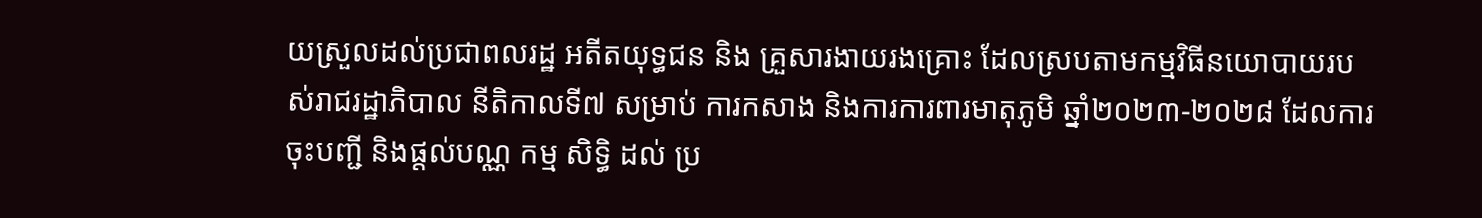យស្រួលដល់ប្រជាពលរដ្ឋ អតីតយុទ្ធជន និង គ្រួសារងាយរងគ្រោះ ដែលស្របតាមកម្មវិធីនយោបាយរបស់រាជរដ្ឋាភិបាល នីតិកាលទី៧ សម្រាប់ ការកសាង និងការការពារមាតុភូមិ ឆ្នាំ២០២៣-២០២៨ ដែលការចុះបញ្ជី និងផ្តល់បណ្ណ កម្ម សិទ្ធិ ដល់ ប្រ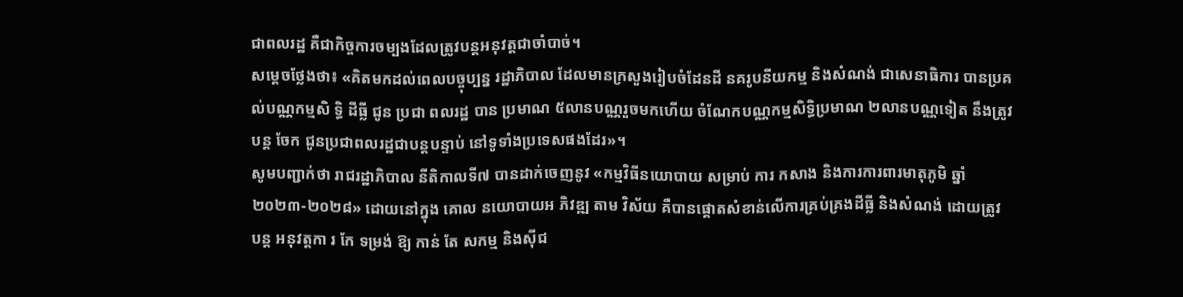ជាពលរដ្ឋ គឺជាកិច្ចការចម្បងដែលត្រូវបន្តអនុវត្តជាចាំបាច់។
សម្ដេចថ្លែងថា៖ «គិតមកដល់ពេលបច្ចុប្បន្ន រដ្ឋាភិបាល ដែលមានក្រសួងរៀបចំដែនដី នគរូបនីយកម្ម និងសំណង់ ជាសេនាធិការ បានប្រគល់បណ្ណកម្មសិ ទ្ធិ ដីធ្លី ជូន ប្រជា ពលរដ្ឋ បាន ប្រមាណ ៥លានបណ្ណរួចមកហើយ ចំណែកបណ្ណកម្មសិទ្ធិប្រមាណ ២លានបណ្ណទៀត នឹងត្រូវ បន្ត ចែក ជូនប្រជាពលរដ្ឋជាបន្តបន្ទាប់ នៅទូទាំងប្រទេសផងដែរ»។
សូមបញ្ជាក់ថា រាជរដ្ឋាភិបាល នីតិកាលទី៧ បានដាក់ចេញនូវ «កម្មវិធីនយោបាយ សម្រាប់ ការ កសាង និងការការពារមាតុភូមិ ឆ្នាំ២០២៣-២០២៨» ដោយនៅក្នុង គោល នយោបាយអ ភិវឌ្ឍ តាម វិស័យ គឺបានផ្តោតសំខាន់លើការគ្រប់គ្រងដីធ្លី និងសំណង់ ដោយត្រូវ បន្ត អនុវត្តកា រ កែ ទម្រង់ ឱ្យ កាន់ តែ សកម្ម និងស៊ីជ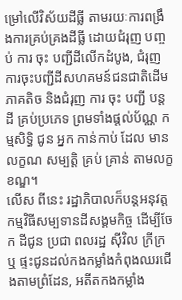ម្រៅលើវិស័យដីធ្លី តាមរយៈការពង្រឹងការគ្រប់គ្រងដីធ្លី ដោយជំរុញ បញ្ចប់ ការ ចុះ បញ្ជីដីលើកដំបូង, ជំរុញការចុះបញ្ជីដីសហគមន៍ជនជាតិដើមភាគតិច និងជំរុញ ការ ចុះ បញ្ជី បន្ត ដី គ្រប់ប្រភេទ ព្រមទាំងផ្តល់ប័ណ្ណ កម្មសិទ្ធិ ជូន អ្នក កាន់កាប់ ដែល មាន លក្ខណ សម្បត្តិ គ្រប់ គ្រាន់ តាមលក្ខខណ្ឌ។
លើស ពីនេះ រដ្ឋាភិបាលក៏បន្តអនុវត្តកម្មវិធីសម្បទានដីសង្គមកិច្ច ដើម្បីចែក ដីជូន ប្រជា ពលរដ្ឋ ស៊ីវិល ក្រីក្រ ឬ ផ្ទះជូនដល់កងកម្លាំងកំពុងឈរជើងតាមព្រំដែន, អតីតកងកម្លាំង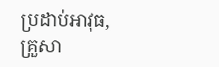ប្រដាប់អាវុធ, គ្រួសា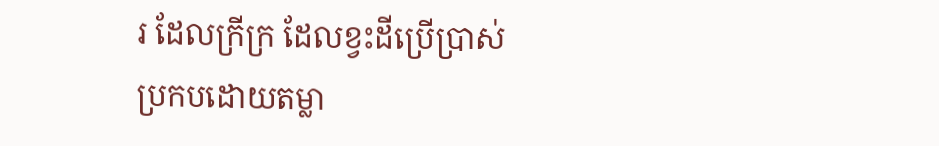រ ដែលក្រីក្រ ដែលខ្វះដីប្រើប្រាស់ ប្រកបដោយតម្លា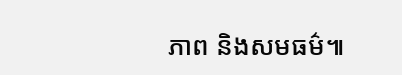ភាព និងសមធម៌៕